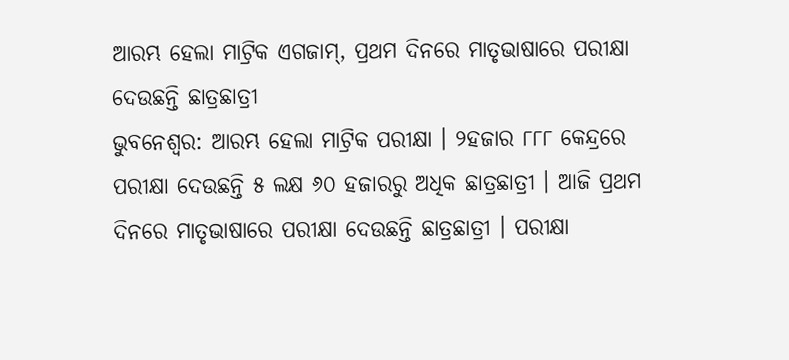ଆରମ୍ଭ ହେଲା ମାଟ୍ରିକ ଏଗଜାମ୍, ପ୍ରଥମ ଦିନରେ ମାତୃଭାଷାରେ ପରୀକ୍ଷା ଦେଉଛନ୍ତି ଛାତ୍ରଛାତ୍ରୀ
ଭୁବନେଶ୍ବର: ଆରମ୍ଭ ହେଲା ମାଟ୍ରିକ ପରୀକ୍ଷା । ୨ହଜାର ୮୮୮ କେନ୍ଦ୍ରରେ ପରୀକ୍ଷା ଦେଉଛନ୍ତି ୫ ଲକ୍ଷ ୬୦ ହଜାରରୁ ଅଧିକ ଛାତ୍ରଛାତ୍ରୀ । ଆଜି ପ୍ରଥମ ଦିନରେ ମାତୃଭାଷାରେ ପରୀକ୍ଷା ଦେଉଛନ୍ତି ଛାତ୍ରଛାତ୍ରୀ । ପରୀକ୍ଷା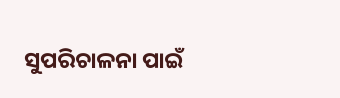ସୁପରିଚାଳନା ପାଇଁ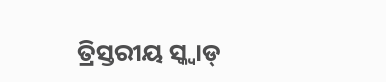ତ୍ରିସ୍ତରୀୟ ସ୍କ୍ଵାଡ୍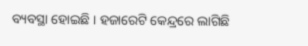ବ୍ୟବସ୍ଥା ହୋଇଛି । ହଜାରେଟି କେନ୍ଦ୍ରରେ ଲାଗିଛି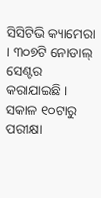ସିସିଟିଭି କ୍ୟାମେରା । ୩୦୭ଟି ନୋଡାଲ୍ ସେଣ୍ଟର କରାଯାଇଛି । ସକାଳ ୧୦ଟାରୁ ପରୀକ୍ଷା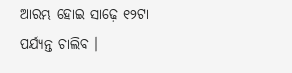ଆରମ୍ଭ ହୋଇ ସାଢ଼େ ୧୨ଟା ପର୍ଯ୍ୟନ୍ତ ଚାଲିବ ।